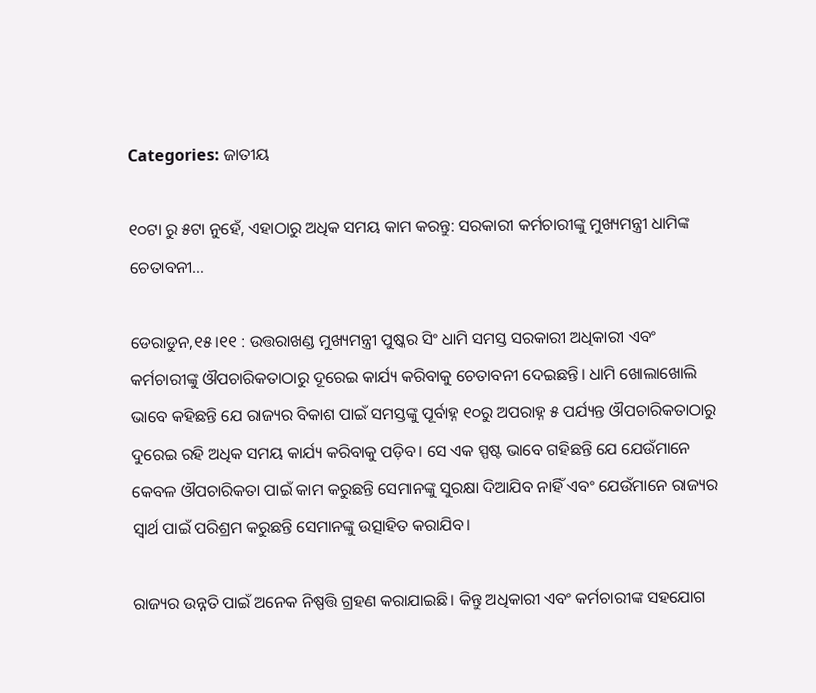Categories: ଜାତୀୟ

୧୦ଟା ରୁ ୫ଟା ନୁହେଁ, ଏହାଠାରୁ ଅଧିକ ସମୟ କାମ କରନ୍ତୁ: ସରକାରୀ କର୍ମଚାରୀଙ୍କୁ ମୁଖ୍ୟମନ୍ତ୍ରୀ ଧାମିଙ୍କ ଚେତାବନୀ…

ଡେରାଡୁନ,୧୫।୧୧ : ଉତ୍ତରାଖଣ୍ଡ ମୁଖ୍ୟମନ୍ତ୍ରୀ ପୁଷ୍କର ସିଂ ଧାମି ସମସ୍ତ ସରକାରୀ ଅଧିକାରୀ ଏବଂ କର୍ମଚାରୀଙ୍କୁ ଔପଚାରିକତାଠାରୁ ଦୂରେଇ କାର୍ଯ୍ୟ କରିବାକୁ ଚେତାବନୀ ଦେଇଛନ୍ତି। ଧାମି ଖୋଲାଖୋଲି ଭାବେ କହିଛନ୍ତି ଯେ ରାଜ୍ୟର ବିକାଶ ପାଇଁ ସମସ୍ତଙ୍କୁ ପୂର୍ବାହ୍ନ ୧୦ରୁ ଅପରାହ୍ନ ୫ ପର୍ଯ୍ୟନ୍ତ ଔପଚାରିକତାଠାରୁ ଦୁରେଇ ରହି ଅଧିକ ସମୟ କାର୍ଯ୍ୟ କରିବାକୁ ପଡ଼ିବ। ସେ ଏକ ସ୍ପଷ୍ଟ ଭାବେ ଗହିଛନ୍ତି ଯେ ଯେଉଁମାନେ କେବଳ ଔପଚାରିକତା ପାଇଁ କାମ କରୁଛନ୍ତି ସେମାନଙ୍କୁ ସୁରକ୍ଷା ଦିଆଯିବ ନାହିଁ ଏବଂ ଯେଉଁମାନେ ରାଜ୍ୟର ସ୍ବାର୍ଥ ପାଇଁ ପରିଶ୍ରମ କରୁଛନ୍ତି ସେମାନଙ୍କୁ ଉତ୍ସାହିତ କରାଯିବ।

ରାଜ୍ୟର ଉନ୍ନତି ପାଇଁ ଅନେକ ନିଷ୍ପତ୍ତି ଗ୍ରହଣ କରାଯାଇଛି। କିନ୍ତୁ ଅଧିକାରୀ ଏବଂ କର୍ମଚାରୀଙ୍କ ସହଯୋଗ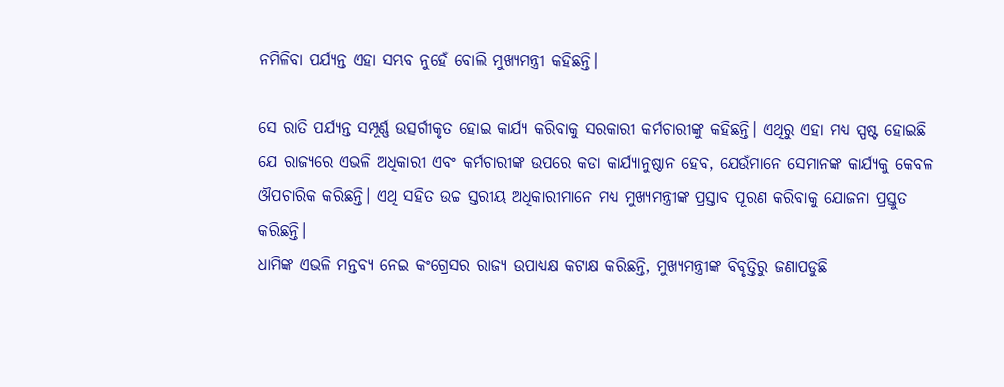ନମିଳିବା ପର୍ଯ୍ୟନ୍ତ ଏହା ସମ୍ଭବ ନୁହେଁ ବୋଲି ମୁଖ୍ୟମନ୍ତ୍ରୀ କହିଛନ୍ତି।

ସେ ରାତି ପର୍ଯ୍ୟନ୍ତ ସମ୍ପୂର୍ଣ୍ଣ ଉତ୍ସର୍ଗୀକୃତ ହୋଇ କାର୍ଯ୍ୟ କରିବାକୁ ସରକାରୀ କର୍ମଚାରୀଙ୍କୁ କହିଛନ୍ତି। ଏଥିରୁ ଏହା ମଧ୍ୟ ସ୍ପଷ୍ଟ ହୋଇଛି ଯେ ରାଜ୍ୟରେ ଏଭଳି ଅଧିକାରୀ ଏବଂ କର୍ମଚାରୀଙ୍କ ଉପରେ କଡା କାର୍ଯ୍ୟାନୁଷ୍ଠାନ ହେବ, ଯେଉଁମାନେ ସେମାନଙ୍କ କାର୍ଯ୍ୟକୁ କେବଳ ଔପଚାରିକ କରିଛନ୍ତି। ଏଥି ସହିତ ଉଚ୍ଚ ସ୍ତରୀୟ ଅଧିକାରୀମାନେ ମଧ୍ୟ ମୁଖ୍ୟମନ୍ତ୍ରୀଙ୍କ ପ୍ରସ୍ତାବ ପୂରଣ କରିବାକୁ ଯୋଜନା ପ୍ରସ୍ତୁତ କରିଛନ୍ତି।
ଧାମିଙ୍କ ଏଭଳି ମନ୍ତବ୍ୟ ନେଇ କଂଗ୍ରେସର ରାଜ୍ୟ ଉପାଧ୍ୟକ୍ଷ କଟାକ୍ଷ କରିଛନ୍ତି, ମୁଖ୍ୟମନ୍ତ୍ରୀଙ୍କ ବିବୃତ୍ତିରୁ ଜଣାପଡୁଛି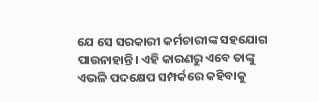ଯେ ସେ ସରକାରୀ କର୍ମଚାରୀଙ୍କ ସହଯୋଗ ପାଉନାହାନ୍ତି। ଏହି କାରଣରୁ ଏବେ ତାଙ୍କୁ ଏଭଳି ପଦକ୍ଷେପ ସମ୍ପର୍କରେ କହିବାକୁ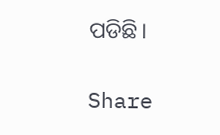ପଡିଛି।

Share